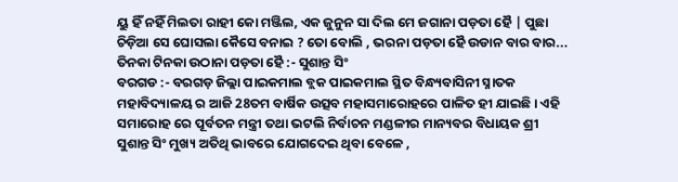ୟୁ ହିଁ ନହିଁ ମିଲତା ରାହୀ କୋ ମଞ୍ଜିଲ, ଏକ ଜୁନୁନ ସା ଦିଲ ମେ ଜଗାନା ପଡ଼ତା ହୈ | ପୁଛା ଚିଡ଼ିଆ ସେ ଘୋସଲା କୈସେ ବନାଇ ? ତୋ ବୋଲି , ଭରନା ପଡ଼ତା ହୈ ଉଡାନ ବାର ବାର... ତିନକା ଟିନକା ଉଠାନା ପଡ଼ତା ହୈ :- ସୁଶାନ୍ତ ସିଂ
ବରଗଡ :- ବରଗଡ଼ ଜିଲ୍ଲା ପାଇକମାଲ ବ୍ଲକ ପାଇକମାଲ ସ୍ଥିତ ବିନ୍ଧ୍ୟବାସିନୀ ସ୍ନାତକ ମହାବିଦ୍ୟାଳୟ ର ଆଜି 28ତମ ବାର୍ଷିକ ଉତ୍ସବ ମହାସମାରୋହରେ ପାଳିତ ହୀ ଯାଇଛି । ଏହି ସମାରୋହ ରେ ପୂର୍ବତନ ମନ୍ତ୍ରୀ ତଥା ଭଟଲି ନିର୍ବାଚନ ମଣ୍ଡଳୀର ମାନ୍ୟବର ବିଧାୟକ ଶ୍ରୀ ସୁଶାନ୍ତ ସିଂ ମୁଖ୍ୟ ଅତିଥି ଭାବରେ ଯୋଗଦେଇ ଥିବା ବେଳେ ,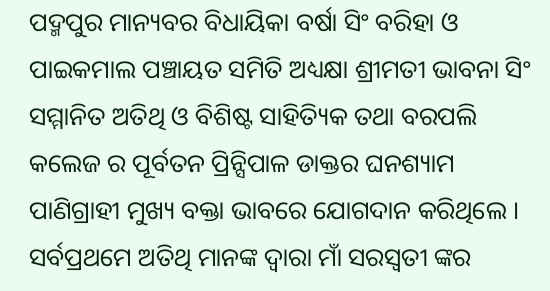ପଦ୍ମପୁର ମାନ୍ୟବର ବିଧାୟିକା ବର୍ଷା ସିଂ ବରିହା ଓ ପାଇକମାଲ ପଞ୍ଚାୟତ ସମିତି ଅଧ୍ୟକ୍ଷା ଶ୍ରୀମତୀ ଭାବନା ସିଂ ସମ୍ମାନିତ ଅତିଥି ଓ ବିଶିଷ୍ଟ ସାହିତ୍ୟିକ ତଥା ବରପଲି କଲେଜ ର ପୂର୍ବତନ ପ୍ରିନ୍ସିପାଳ ଡାକ୍ତର ଘନଶ୍ୟାମ ପାଣିଗ୍ରାହୀ ମୁଖ୍ୟ ବକ୍ତା ଭାବରେ ଯୋଗଦାନ କରିଥିଲେ ।
ସର୍ବପ୍ରଥମେ ଅତିଥି ମାନଙ୍କ ଦ୍ୱାରା ମାଁ ସରସ୍ୱତୀ ଙ୍କର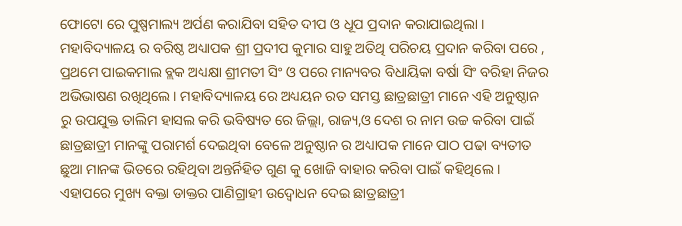ଫୋଟୋ ରେ ପୁଷ୍ପମାଲ୍ୟ ଅର୍ପଣ କରାଯିବା ସହିତ ଦୀପ ଓ ଧୂପ ପ୍ରଦାନ କରାଯାଇଥିଲା । ମହାବିଦ୍ୟାଳୟ ର ବରିଷ୍ଠ ଅଧ୍ୟାପକ ଶ୍ରୀ ପ୍ରଦୀପ କୁମାର ସାହୁ ଅତିଥି ପରିଚୟ ପ୍ରଦାନ କରିବା ପରେ , ପ୍ରଥମେ ପାଇକମାଲ ବ୍ଲକ ଅଧ୍ୟକ୍ଷା ଶ୍ରୀମତୀ ସିଂ ଓ ପରେ ମାନ୍ୟବର ବିଧାୟିକା ବର୍ଷା ସିଂ ବରିହା ନିଜର ଅଭିଭାଷଣ ରଖିଥିଲେ । ମହାବିଦ୍ୟାଳୟ ରେ ଅଧ୍ୟୟନ ରତ ସମସ୍ତ ଛାତ୍ରଛାତ୍ରୀ ମାନେ ଏହି ଅନୁଷ୍ଠାନ ରୁ ଉପଯୁକ୍ତ ତାଲିମ ହାସଲ କରି ଭବିଷ୍ୟତ ରେ ଜିଲ୍ଲା, ରାଜ୍ୟ,ଓ ଦେଶ ର ନାମ ଉଚ୍ଚ କରିବା ପାଇଁ ଛାତ୍ରଛାତ୍ରୀ ମାନଙ୍କୁ ପରାମର୍ଶ ଦେଇଥିବା ବେଳେ ଅନୁଷ୍ଠାନ ର ଅଧ୍ୟାପକ ମାନେ ପାଠ ପଢା ବ୍ୟତୀତ ଛୁଆ ମାନଙ୍କ ଭିତରେ ରହିଥିବା ଅନ୍ତର୍ନିହିତ ଗୁଣ କୁ ଖୋଜି ବାହାର କରିବା ପାଇଁ କହିଥିଲେ । ଏହାପରେ ମୁଖ୍ୟ ବକ୍ତା ଡାକ୍ତର ପାଣିଗ୍ରାହୀ ଉଦ୍ବୋଧନ ଦେଇ ଛାତ୍ରଛାତ୍ରୀ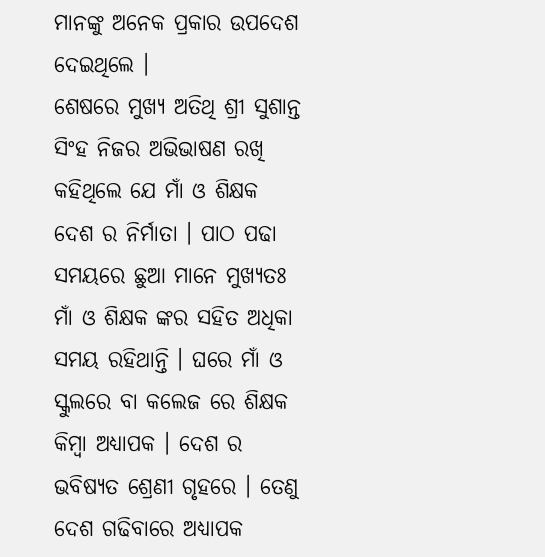ମାନଙ୍କୁ ଅନେକ ପ୍ରକାର ଉପଦେଶ ଦେଇଥିଲେ ।
ଶେଷରେ ମୁଖ୍ୟ ଅତିଥି ଶ୍ରୀ ସୁଶାନ୍ତ ସିଂହ ନିଜର ଅଭିଭାଷଣ ରଖି କହିଥିଲେ ଯେ ମାଁ ଓ ଶିକ୍ଷକ ଦେଶ ର ନିର୍ମାତା । ପାଠ ପଢା ସମୟରେ ଛୁଆ ମାନେ ମୁଖ୍ୟତଃ ମାଁ ଓ ଶିକ୍ଷକ ଙ୍କର ସହିତ ଅଧିକା ସମୟ ରହିଥାନ୍ତି । ଘରେ ମାଁ ଓ ସ୍କୁଲରେ ବା କଲେଜ ରେ ଶିକ୍ଷକ କିମ୍ବା ଅଧ୍ୟାପକ । ଦେଶ ର ଭବିଷ୍ୟତ ଶ୍ରେଣୀ ଗୃହରେ । ତେଣୁ ଦେଶ ଗଢିବାରେ ଅଧ୍ୟାପକ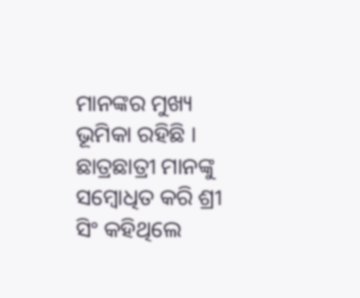ମାନଙ୍କର ମୁଖ୍ୟ ଭୂମିକା ରହିଛି । ଛାତ୍ରଛାତ୍ରୀ ମାନଙ୍କୁ ସମ୍ବୋଧିତ କରି ଶ୍ରୀ ସିଂ କହିଥିଲେ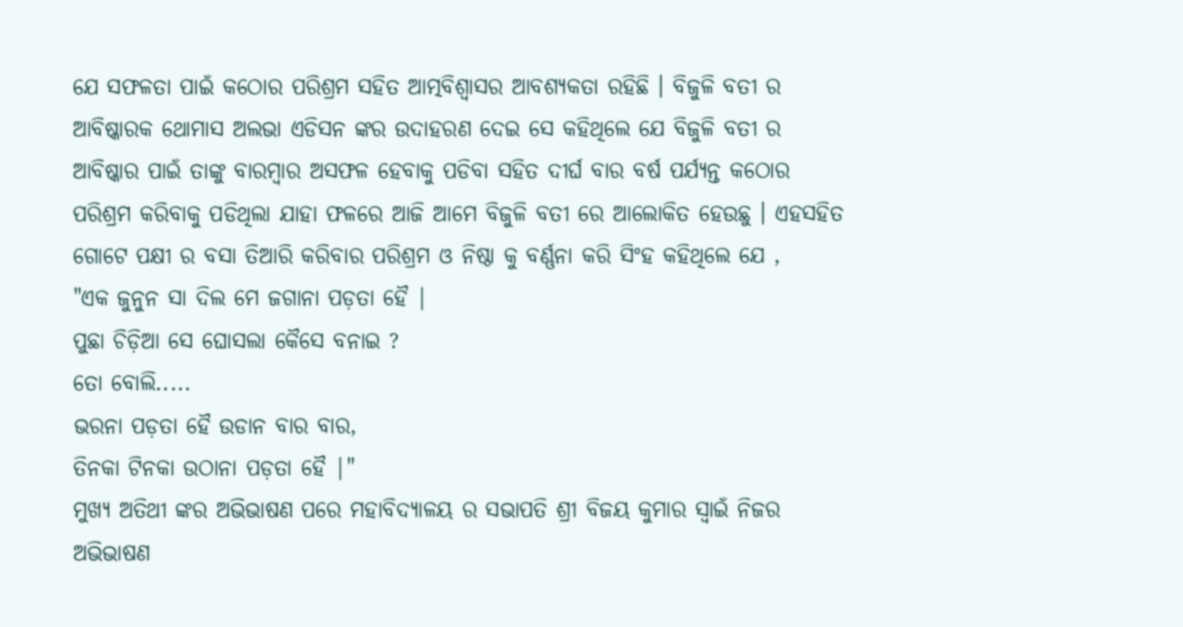ଯେ ସଫଳତା ପାଇଁ କଠୋର ପରିଶ୍ରମ ସହିତ ଆତ୍ମବିଶ୍ୱାସର ଆବଶ୍ୟକତା ରହିଛି । ବିଜୁଳି ବତୀ ର ଆବିଷ୍କାରକ ଥୋମାସ ଅଲଭା ଏଡିସନ ଙ୍କର ଉଦାହରଣ ଦେଇ ସେ କହିଥିଲେ ଯେ ବିଜୁଳି ବତୀ ର ଆବିଷ୍କାର ପାଇଁ ତାଙ୍କୁ ବାରମ୍ବାର ଅସଫଳ ହେବାକୁ ପଡିବା ସହିତ ଦୀର୍ଘ ବାର ବର୍ଷ ପର୍ଯ୍ୟନ୍ତ କଠୋର ପରିଶ୍ରମ କରିବାକୁ ପଡିଥିଲା ଯାହା ଫଳରେ ଆଜି ଆମେ ବିଜୁଳି ବତୀ ରେ ଆଲୋକିତ ହେଉଛୁ । ଏହସହିତ ଗୋଟେ ପକ୍ଷୀ ର ବସା ତିଆରି କରିବାର ପରିଶ୍ରମ ଓ ନିଷ୍ଠା କୁ ବର୍ଣ୍ଣନା କରି ସିଂହ କହିଥିଲେ ଯେ ,
"ଏକ ଜୁନୁନ ସା ଦିଲ ମେ ଜଗାନା ପଡ଼ତା ହୈ |
ପୁଛା ଚିଡ଼ିଆ ସେ ଘୋସଲା କୈସେ ବନାଇ ?
ତୋ ବୋଲି.....
ଭରନା ପଡ଼ତା ହୈ ଉଡାନ ବାର ବାର,
ତିନକା ଟିନକା ଉଠାନା ପଡ଼ତା ହୈ |"
ମୁଖ୍ୟ ଅତିଥୀ ଙ୍କର ଅଭିଭାଷଣ ପରେ ମହାବିଦ୍ୟାଳୟ ର ସଭାପତି ଶ୍ରୀ ବିଜୟ କୁମାର ସ୍ୱାଇଁ ନିଜର ଅଭିଭାଷଣ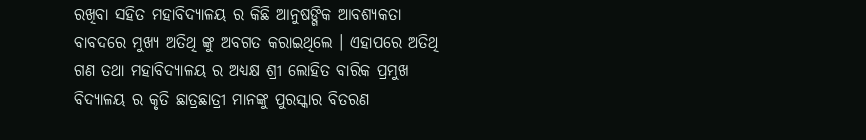ରଖିବା ସହିତ ମହାବିଦ୍ୟାଳୟ ର କିଛି ଆନୁଷଙ୍ଗିକ ଆବଶ୍ୟକତା ବାବଦରେ ମୁଖ୍ୟ ଅତିଥି ଙ୍କୁ ଅବଗତ କରାଇଥିଲେ । ଏହାପରେ ଅତିଥି ଗଣ ତଥା ମହାବିଦ୍ୟାଳୟ ର ଅଧ୍ୟକ୍ଷ ଶ୍ରୀ ଲୋହିତ ବାରିକ ପ୍ରମୁଖ ବିଦ୍ୟାଳୟ ର କୃତି ଛାତ୍ରଛାତ୍ରୀ ମାନଙ୍କୁ ପୁରସ୍କାର ବିତରଣ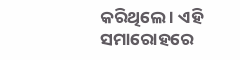କରିଥିଲେ । ଏହି ସମାରୋହରେ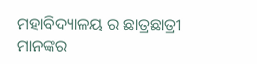ମହାବିଦ୍ୟାଳୟ ର ଛାତ୍ରଛାତ୍ରୀ ମାନଙ୍କର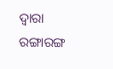ଦ୍ୱାରା ରଙ୍ଗାରଙ୍ଗ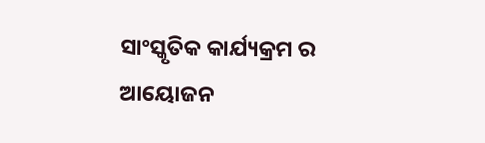ସାଂସ୍କୃତିକ କାର୍ଯ୍ୟକ୍ରମ ର ଆୟୋଜନ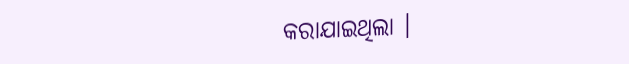କରାଯାଇଥିଲା ।